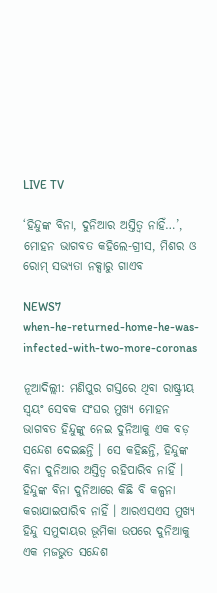LIVE TV

‘ହିନ୍ଦୁଙ୍କ ବିନା, ଦୁନିଆର ଅସ୍ତିତ୍ୱ ନାହିଁ…’, ମୋହନ ଭାଗବତ କହିଲେ-ଗ୍ରୀସ, ମିଶର ଓ ରୋମ୍ ସଭ୍ୟତା ନକ୍ସାରୁ ଗାଏବ

NEWS7
when-he-returned-home-he-was-infected-with-two-more-coronas

ନୂଆଦିଲ୍ଲୀ: ମଣିପୁର ଗସ୍ତରେ ଥିବା ରାଷ୍ଟ୍ରୀୟ ସ୍ୱୟଂ ସେବକ ସଂଘର ମୁଖ୍ୟ ମୋହନ ଭାଗବତ ହିନ୍ଦୁଙ୍କୁ ନେଇ ଦୁନିଆକୁ ଏକ ବଡ଼ ସନ୍ଦେଶ ଦେଇଛନ୍ତି । ସେ କହିଛନ୍ତି, ହିନ୍ଦୁଙ୍କ ବିନା ଦୁନିଆର ଅସ୍ତିତ୍ୱ ରହିପାରିବ ନାହିଁ । ହିନ୍ଦୁଙ୍କ ବିନା ଦୁନିଆରେ କିଛି ବି କଳ୍ପନା କରାଯାଇପାରିବ ନାହିଁ । ଆରଏସଏସ ମୁଖ୍ୟ ହିନ୍ଦୁ ସମୁଦାୟର ଭୂମିକା ଉପରେ ଦୁନିଆକୁ ଏକ ମଜଭୁତ ସନ୍ଦେଶ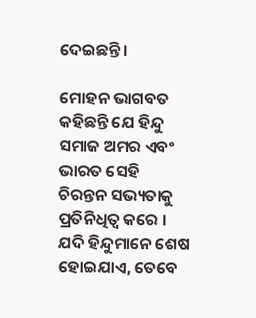ଦେଇଛନ୍ତି ।

ମୋହନ ଭାଗବତ କହିଛନ୍ତି ଯେ ହିନ୍ଦୁ ସମାଜ ଅମର ଏବଂ ଭାରତ ସେହି ଚିରନ୍ତନ ସଭ୍ୟତାକୁ ପ୍ରତିନିଧିତ୍ୱ କରେ । ଯଦି ହିନ୍ଦୁମାନେ ଶେଷ ହୋଇଯାଏ, ତେବେ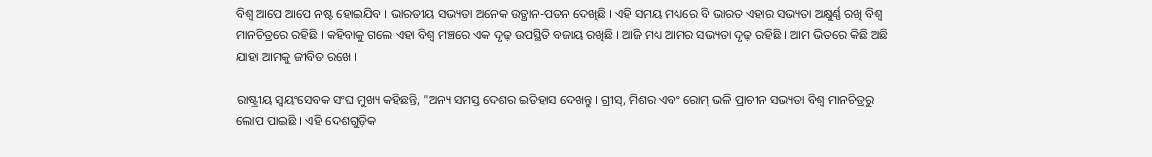ବିଶ୍ୱ ଆପେ ଆପେ ନଷ୍ଟ ହୋଇଯିବ । ଭାରତୀୟ ସଭ୍ୟତା ଅନେକ ଉତ୍ଥାନ-ପତନ ଦେଖିଛି । ଏହି ସମୟ ମଧ୍ୟରେ ବି ଭାରତ ଏହାର ସଭ୍ୟତା ଅକ୍ଷୁର୍ଣ୍ଣ ରଖି ବିଶ୍ୱ ମାନଚିତ୍ରରେ ରହିଛି । କହିବାକୁ ଗଲେ ଏହା ବିଶ୍ୱ ମଞ୍ଚରେ ଏକ ଦୃଢ଼ ଉପସ୍ଥିତି ବଜାୟ ରଖିଛି । ଆଜି ମଧ୍ୟ ଆମର ସଭ୍ୟତା ଦୃଢ଼ ରହିଛି । ଆମ ଭିତରେ କିଛି ଅଛି ଯାହା ଆମକୁ ଜୀବିତ ରଖେ ।

ରାଷ୍ଟ୍ରୀୟ ସ୍ୱୟଂସେବକ ସଂଘ ମୁଖ୍ୟ କହିଛନ୍ତି, "ଅନ୍ୟ ସମସ୍ତ ଦେଶର ଇତିହାସ ଦେଖନ୍ତୁ । ଗ୍ରୀସ୍, ମିଶର ଏବଂ ରୋମ୍ ଭଳି ପ୍ରାଚୀନ ସଭ୍ୟତା ବିଶ୍ୱ ମାନଚିତ୍ରରୁ ଲୋପ ପାଇଛି । ଏହି ଦେଶଗୁଡ଼ିକ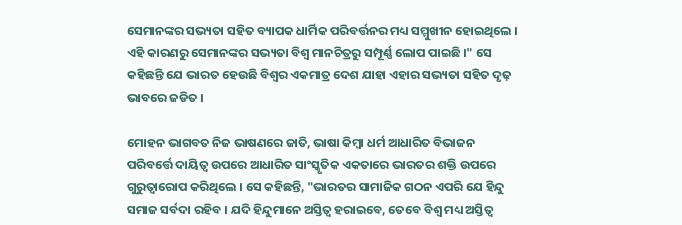ସେମାନଙ୍କର ସଭ୍ୟତା ସହିତ ବ୍ୟାପକ ଧାର୍ମିକ ପରିବର୍ତ୍ତନର ମଧ୍ୟ ସମ୍ମୁଖୀନ ହୋଇଥିଲେ । ଏହି କାରଣରୁ ସେମାନଙ୍କର ସଭ୍ୟତା ବିଶ୍ୱ ମାନଚିତ୍ରରୁ ସମ୍ପୂର୍ଣ୍ଣ ଲୋପ ପାଇଛି ।" ସେ କହିଛନ୍ତି ଯେ ଭାରତ ହେଉଛି ବିଶ୍ୱର ଏକମାତ୍ର ଦେଶ ଯାହା ଏହାର ସଭ୍ୟତା ସହିତ ଦୃଢ଼ ଭାବରେ ଜଡିତ ।

ମୋହନ ଭାଗବତ ନିଜ ଭାଷଣରେ ଜାତି, ଭାଷା କିମ୍ବା ଧର୍ମ ଆଧାରିତ ବିଭାଜନ ପରିବର୍ତ୍ତେ ଦାୟିତ୍ୱ ଉପରେ ଆଧାରିତ ସାଂସ୍କୃତିକ ଏକତାରେ ଭାରତର ଶକ୍ତି ଉପରେ ଗୁରୁତ୍ୱାରୋପ କରିଥିଲେ । ସେ କହିଛନ୍ତି, "ଭାରତର ସାମାଜିକ ଗଠନ ଏପରି ଯେ ହିନ୍ଦୁ ସମାଜ ସର୍ବଦା ରହିବ । ଯଦି ହିନ୍ଦୁମାନେ ଅସ୍ତିତ୍ୱ ହରାଇବେ, ତେବେ ବିଶ୍ୱ ମଧ୍ୟ ଅସ୍ତିତ୍ୱ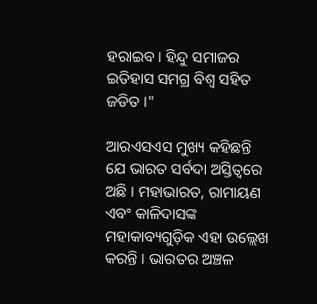ହରାଇବ । ହିନ୍ଦୁ ସମାଜର ଇତିହାସ ସମଗ୍ର ବିଶ୍ୱ ସହିତ ଜଡିତ ।"

ଆରଏସଏସ ମୁଖ୍ୟ କହିଛନ୍ତି ଯେ ଭାରତ ସର୍ବଦା ଅସ୍ତିତ୍ୱରେ ଅଛି । ମହାଭାରତ, ରାମାୟଣ ଏବଂ କାଳିଦାସଙ୍କ ମହାକାବ୍ୟଗୁଡ଼ିକ ଏହା ଉଲ୍ଲେଖ କରନ୍ତି । ଭାରତର ଅଞ୍ଚଳ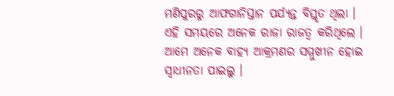ମଣିପୁରରୁ ଆଫଗାନିସ୍ତାନ ପର୍ଯ୍ୟନ୍ତ ବିସ୍ତୃତ ଥିଲା । ଏହି ସମୟରେ ଅନେକ ରାଜା ରାଜତ୍ୱ କରିଥିଲେ । ଆମେ ଅନେକ ବାହ୍ୟ ଆକ୍ରମଣର ସମ୍ମୁଖୀନ ହୋଇ ସ୍ୱାଧୀନତା ପାଇଲୁ ।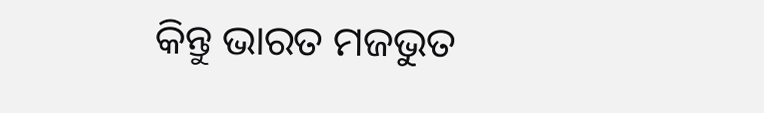କିନ୍ତୁ ଭାରତ ମଜଭୁତ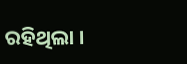ରହିଥିଲା ।